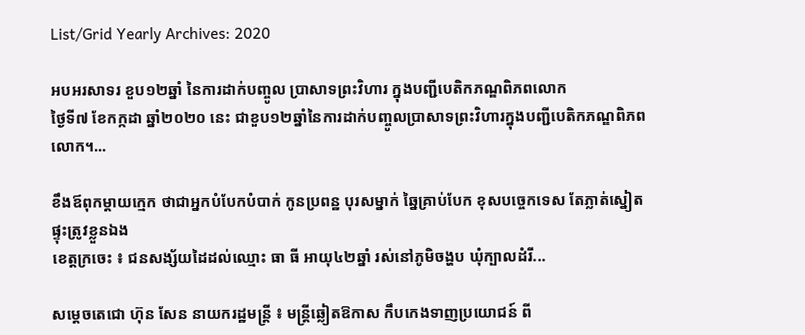List/Grid Yearly Archives: 2020

អបអរសាទរ ខួប១២ឆ្នាំ នៃការដាក់បញ្ចូល ប្រាសាទព្រះវិហារ ក្នុងបញ្ជីបេតិកភណ្ឌពិភពលោក
ថ្ងៃទី៧ ខែកក្កដា ឆ្នាំ២០២០ នេះ ជាខួប១២ឆ្នាំនៃការដាក់បញ្ចូលប្រាសាទព្រះវិហារក្នុងបញ្ជីបេតិកភណ្ឌពិភពលោក។...

ខឹងឪពុកម្តាយក្មេក ថាជាអ្នកបំបែកបំបាក់ កូនប្រពន្ឋ បុរសម្នាក់ ឆ្នៃគ្រាប់បែក ខុសបច្ចេកទេស តែភ្លាត់ស្នៀត ផ្ទុះត្រូវខ្លួនឯង
ខេត្តក្រចេះ ៖ ជនសង្ស័យដៃដល់ឈ្មោះ ធា ធី អាយុ៤២ឆ្នាំ រស់នៅភូមិចង្ហប ឃុំក្បាលដំរី...

សម្តេចតេជោ ហ៊ុន សែន នាយករដ្ឋមន្ត្រី ៖ មន្ត្រីឆ្លៀតឱកាស កឹបកេងទាញប្រយោជន៍ ពី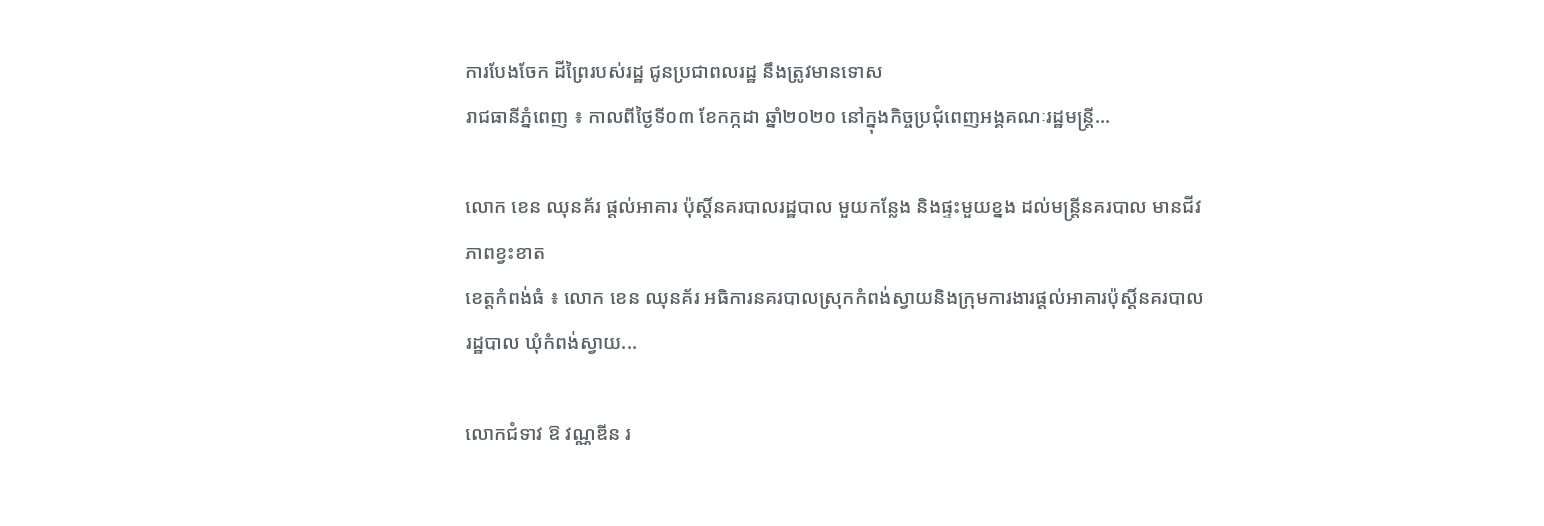ការបែងចែក ដីព្រៃរបស់រដ្ឋ ជូនប្រជាពលរដ្ឋ នឹងត្រូវមានទោស
រាជធានីភ្នំពេញ ៖ កាលពីថ្ងៃទី០៣ ខែកក្កដា ឆ្នាំ២០២០ នៅក្នុងកិច្ចប្រជុំពេញអង្គគណៈរដ្ឋមន្ត្រី...

លោក ខេន ឈុនគ័រ ផ្តល់អាគារ ប៉ុស្តិ៍នគរបាលរដ្ឋបាល មួយកន្លែង និងផ្ទះមួយខ្នង ដល់មន្ត្រីនគរបាល មានជីវភាពខ្វះខាត
ខេត្តកំពង់ធំ ៖ លោក ខេន ឈុនគ័រ អធិការនគរបាលស្រុកកំពង់ស្វាយនិងក្រុមការងារផ្តល់អាគារប៉ុស្តិ៍នគរបាលរដ្ឋបាល ឃុំកំពង់ស្វាយ...

លោកជំទាវ ឱ វណ្ណឌីន រ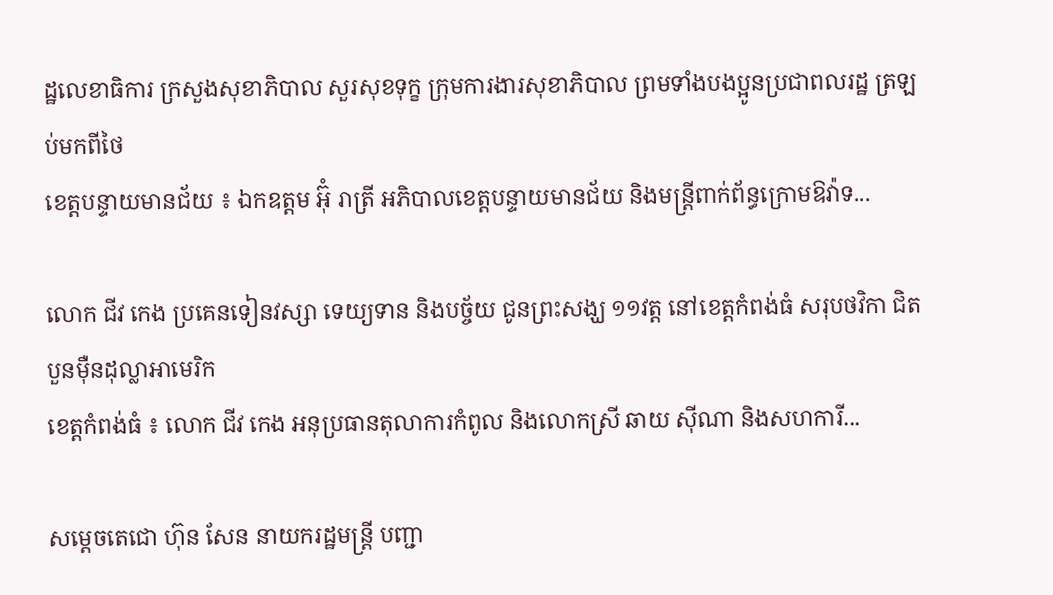ដ្ឋលេខាធិការ ក្រសួងសុខាភិបាល សួរសុខទុក្ខ ក្រុមការងារសុខាភិបាល ព្រមទាំងបងប្អូនប្រជាពលរដ្ឋ ត្រឡប់មកពីថៃ
ខេត្តបន្ទាយមានជ័យ ៖ ឯកឧត្តម អ៊ុំ រាត្រី អភិបាលខេត្តបន្ទាយមានជ័យ និងមន្ត្រីពាក់ព័ន្ធក្រោមឱវ៉ាទ...

លោក ជីវ កេង ប្រគេនទៀនវស្សា ទេយ្យទាន និងបច្ច័យ ជូនព្រះសង្ឃ ១១វត្ត នៅខេត្តកំពង់ធំ សរុបថវិកា ជិតបួនម៉ឺនដុល្លាអាមេរិក
ខេត្តកំពង់ធំ ៖ លោក ជីវ កេង អនុប្រធានតុលាការកំពូល និងលោកស្រី ឆាយ ស៊ីណា និងសហការី...

សម្តេចតេជោ ហ៊ុន សែន នាយករដ្ឋមន្រ្តី បញ្ជា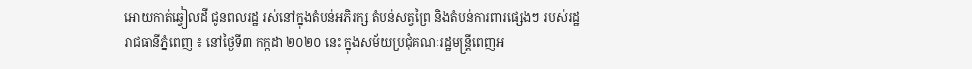អោយកាត់ឆ្វៀលដី ជូនពលរដ្ឋ រស់នៅក្នុងតំបន់អភិរក្ស តំបន់សត្វព្រៃ និងតំបន់ការពារផ្សេងៗ របស់រដ្ឋ
រាជធានីភ្នំពេញ ៖ នៅថ្ងៃទី៣ កក្កដា ២០២០ នេះ ក្នុងសម័យប្រជុំគណៈរដ្ឋមន្រ្តីពេញអ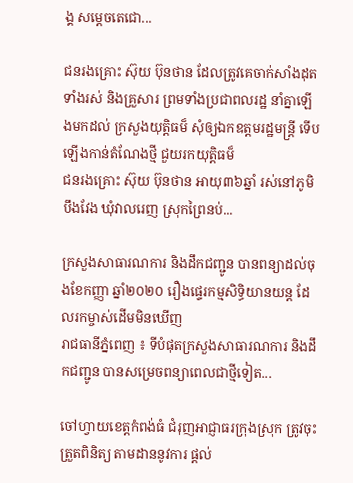ង្គ សម្តេចតេជោ...

ជនរងគ្រោះ ស៊ុយ ប៊ុនថាន ដែលត្រូវគេចាក់សាំងដុតទាំងរស់ និងគ្រួសារ ព្រមទាំងប្រជាពលរដ្ឋ នាំគ្នាឡើងមកដល់ ក្រសួងយុត្តិធម៏ សុំឲ្យឯកឧត្តមរដ្ឋមន្ត្រី ទើបឡើងកាន់តំណែងថ្មី ជួយរកយុត្តិធម៏
ជនរងគ្រោះ ស៊ុយ ប៊ុនថាន អាយុ៣៦ឆ្នាំ រស់នៅភូមិបឹងវែង ឃុំវាលរេញ ស្រុកព្រៃនប់...

ក្រសួងសាធារណការ និងដឹកជញ្ជូន បានពន្យាដល់ចុងខែកញ្ញា ឆ្នាំ២០២០ រឿងផ្ទេរកម្មសិទ្ធិយានយន្ត ដែលរកម្ចាស់ដើមមិនឃើញ
រាជធានីភ្នំពេញ ៖ ទីបំផុតក្រសួងសាធារណការ និងដឹកជញ្ជូន បានសម្រេចពន្យាពេលជាថ្មីទៀត...

ចៅហ្វាយខេត្តកំពង់ធំ ជំរុញអាជ្ញាធរក្រុងស្រុក ត្រូវចុះត្រួតពិនិត្យ តាមដាននូវការ ផ្ដល់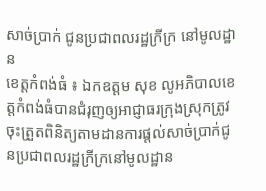សាច់ប្រាក់ ជូនប្រជាពលរដ្ឋក្រីក្រ នៅមូលដ្ឋាន
ខេត្តកំពង់ធំ ៖ ឯកឧត្តម សុខ លូអភិបាលខេត្តកំពង់ធំបានជំរុញឲ្យអាជ្ញាធរក្រុងស្រុកត្រូវចុះត្រួតពិនិត្យតាមដានការផ្ដល់សាច់ប្រាក់ជូនប្រជាពលរដ្ឋក្រីក្រនៅមូលដ្ឋាន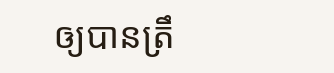ឲ្យបានត្រឹ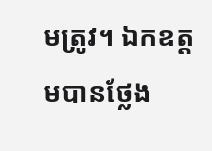មត្រូវ។ ឯកឧត្តមបានថ្លែង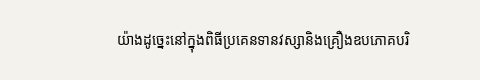យ៉ាងដូច្នេះនៅក្នុងពិធីប្រគេនទានវស្សានិងគ្រឿងឧបភោគបរិ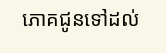ភោគជូនទៅដល់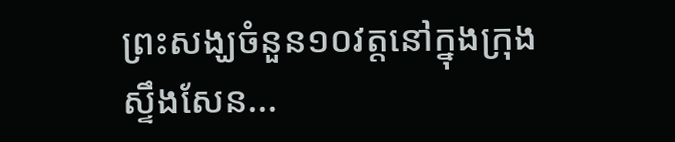ព្រះសង្ឃចំនួន១០វត្តនៅក្នុងក្រុងស្ទឹងសែន...